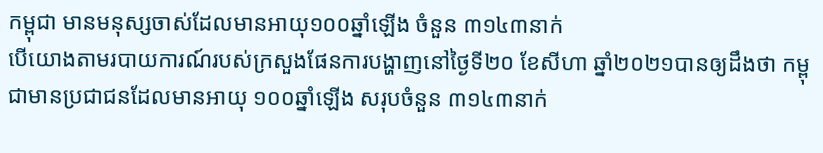កម្ពុជា មានមនុស្សចាស់ដែលមានអាយុ១០០ឆ្នាំឡើង ចំនួន ៣១៤៣នាក់
បើយោងតាមរបាយការណ៍របស់ក្រសួងផែនការបង្ហាញនៅថ្ងៃទី២០ ខែសីហា ឆ្នាំ២០២១បានឲ្យដឹងថា កម្ពុជាមានប្រជាជនដែលមានអាយុ ១០០ឆ្នាំឡើង សរុបចំនួន ៣១៤៣នាក់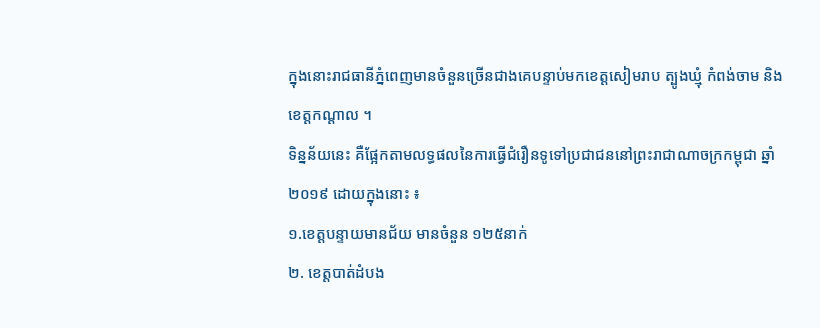ក្នុងនោះរាជធានីភ្នំពេញមានចំនួនច្រើនជាងគេបន្ទាប់មកខេត្តសៀមរាប ត្បូងឃ្មុំ កំពង់ចាម និងខេត្តកណ្តាល ។
ទិន្នន័យនេះ គឺផ្អែកតាមលទ្ធផលនៃការធ្វើជំរឿនទូទៅប្រជាជននៅព្រះរាជាណាចក្រកម្ពុជា ឆ្នាំ២០១៩ ដោយក្នុងនោះ ៖
១.ខេត្តបន្ទាយមានជ័យ មានចំនួន ១២៥នាក់
២. ខេត្តបាត់ដំបង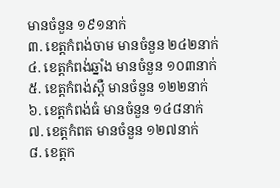មានចំនួន ១៩១នាក់
៣. ខេត្តកំពង់ចាម មានចំនួន ២៤២នាក់
៤. ខេត្តកំពង់ឆ្នាំង មានចំនួន ១០៣នាក់
៥. ខេត្តកំពង់ស្ពឺ មានចំនួន ១២២នាក់
៦. ខេត្តកំពង់ធំ មានចំនួន ១៤៨នាក់
៧. ខេត្តកំពត មានចំនួន ១២៧នាក់
៨. ខេត្តក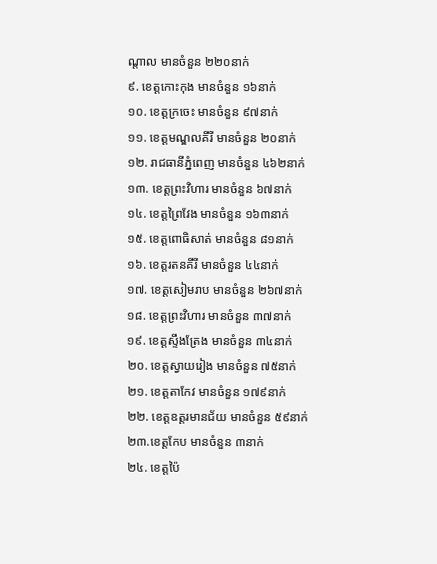ណ្តាល មានចំនួន ២២០នាក់
៩. ខេត្តកោះកុង មានចំនួន ១៦នាក់
១០. ខេត្តក្រចេះ មានចំនួន ៩៧នាក់
១១. ខេត្តមណ្ឌលគីរី មានចំនួន ២០នាក់
១២. រាជធានីភ្នំពេញ មានចំនួន ៤៦២នាក់
១៣. ខេត្តព្រះវិហារ មានចំនួន ៦៧នាក់
១៤. ខេត្តព្រៃវែង មានចំនួន ១៦៣នាក់
១៥. ខេត្តពោធិសាត់ មានចំនួន ៨១នាក់
១៦. ខេត្តរតនគីរី មានចំនួន ៤៤នាក់
១៧. ខេត្តសៀមរាប មានចំនួន ២៦៧នាក់
១៨. ខេត្តព្រះវិហារ មានចំនួន ៣៧នាក់
១៩. ខេត្តស្ទឹងត្រែង មានចំនួន ៣៤នាក់
២០. ខេត្តស្វាយរៀង មានចំនួន ៧៥នាក់
២១. ខេត្តតាកែវ មានចំនួន ១៧៩នាក់
២២. ខេត្តឧត្តរមានជ័យ មានចំនួន ៥៩នាក់
២៣.ខេត្តកែប មានចំនួន ៣នាក់
២៤. ខេត្តប៉ៃ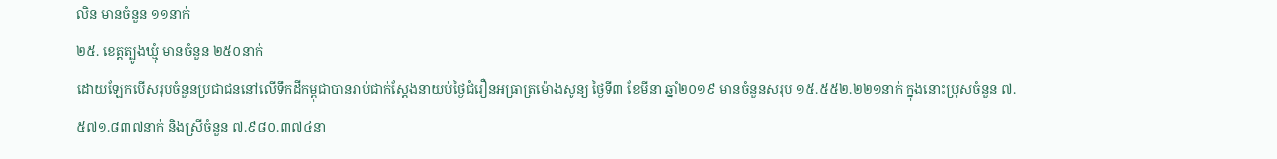លិន មានចំនួន ១១នាក់
២៥. ខេត្តត្បូងឃ្មុំ មានចំនួន ២៥០នាក់
ដោយឡែកបើសរុបចំនួនប្រជាជននៅលើទឹកដីកម្ពុជាបានរាប់ជាក់ស្តែងនាយប់ថ្ងៃជំរឿនអធ្រាត្រម៉ោងសូន្យ ថ្ងៃទី៣ ខែមីនា ឆ្នាំ២០១៩ មានចំនួនសរុប ១៥.៥៥២.២២១នាក់ ក្នុងនោះប្រុសចំនួន ៧.៥៧១.៨៣៧នាក់ និងស្រីចំនួន ៧.៩៨០.៣៧៤នា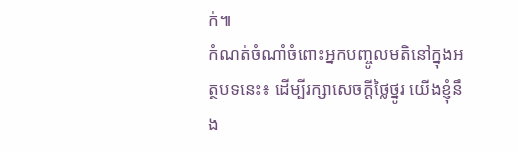ក់៕
កំណត់ចំណាំចំពោះអ្នកបញ្ចូលមតិនៅក្នុងអត្ថបទនេះ៖ ដើម្បីរក្សាសេចក្ដីថ្លៃថ្នូរ យើងខ្ញុំនឹង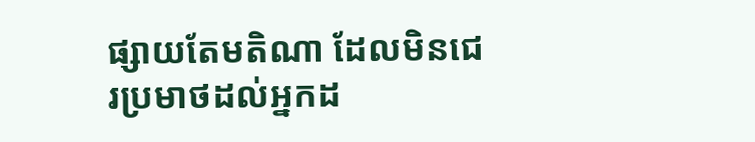ផ្សាយតែមតិណា ដែលមិនជេរប្រមាថដល់អ្នកដ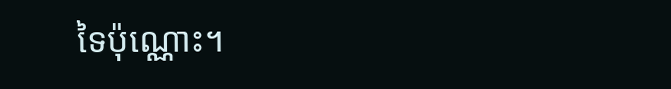ទៃប៉ុណ្ណោះ។